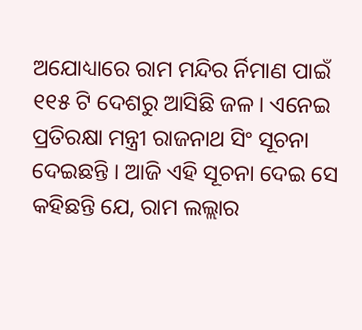ଅଯୋଧ୍ୟାରେ ରାମ ମନ୍ଦିର ର୍ନିମାଣ ପାଇଁ ୧୧୫ ଟି ଦେଶରୁ ଆସିଛି ଜଳ । ଏନେଇ ପ୍ରତିରକ୍ଷା ମନ୍ତ୍ରୀ ରାଜନାଥ ସିଂ ସୂଚନା ଦେଇଛନ୍ତି । ଆଜି ଏହି ସୂଚନା ଦେଇ ସେ କହିଛନ୍ତି ଯେ, ରାମ ଲଲ୍ଲାର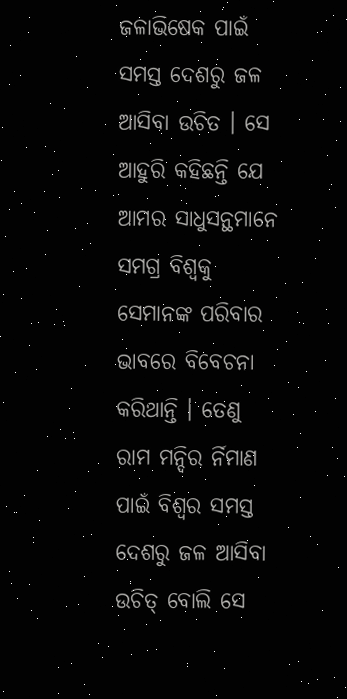ଜଳାଭିଷେକ ପାଇଁ ସମସ୍ତ ଦେଶରୁ ଜଳ ଆସିବା ଉଚିତ । ସେ ଆହୁରି କହିଛନ୍ତି ଯେ ଆମର ସାଧୁସନ୍ଥମାନେ ସମଗ୍ର ବିଶ୍ୱକୁ ସେମାନଙ୍କ ପରିବାର ଭାବରେ ବିବେଚନା କରିଥାନ୍ତି । ତେଣୁ ରାମ ମନ୍ଦିର ର୍ନିମାଣ ପାଇଁ ବିଶ୍ୱର ସମସ୍ତ ଦେଶରୁ ଜଳ ଆସିବା ଉଚିତ୍ ବୋଲି ସେ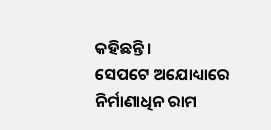କହିଛନ୍ତି ।
ସେପଟେ ଅଯୋଧ୍ୟାରେ ନିର୍ମାଣାଧିନ ରାମ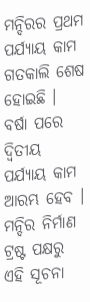ମନ୍ଦିରର ପ୍ରଥମ ପର୍ଯ୍ୟାୟ କାମ ଗତକାଲି ଶେଷ ହୋଇଛି । ବର୍ଷା ପରେ ଦ୍ୱିତୀୟ ପର୍ଯ୍ୟାୟ କାମ ଆରମ୍ଭ ହେବ । ମନ୍ଦିର ନିର୍ମାଣ ଟ୍ରଷ୍ଟ ପକ୍ଷରୁ ଏହି ସୂଚନା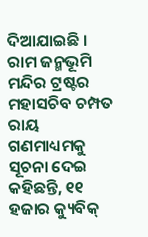ଦିଆଯାଇଛି । ରାମ ଜନ୍ମଭୂମି ମନ୍ଦିର ଟ୍ରଷ୍ଟର ମହାସଚିବ ଚମ୍ପତ ରାୟ ଗଣମାଧ୍ୟମକୁ ସୂଚନା ଦେଇ କହିଛନ୍ତି, ୧୧ ହଜାର କ୍ୟୁବିକ୍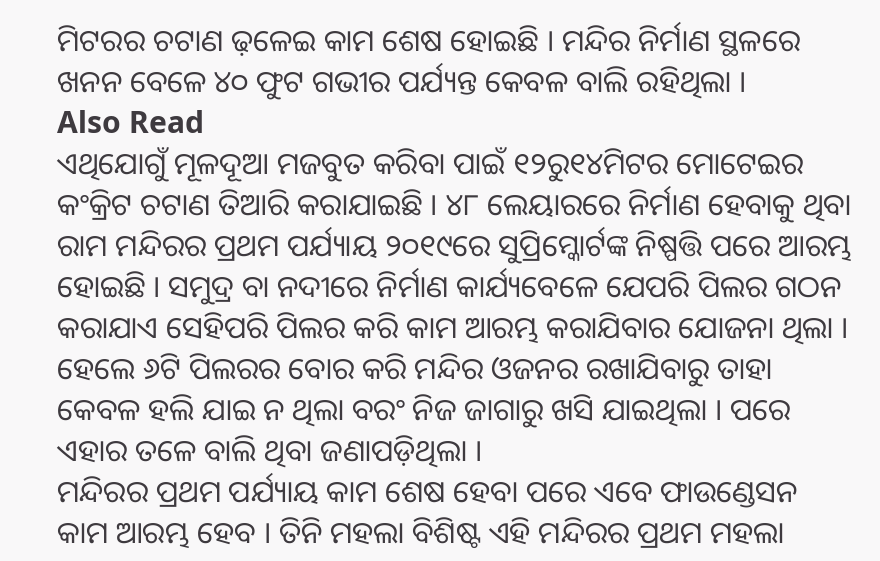ମିଟରର ଚଟାଣ ଢ଼ଳେଇ କାମ ଶେଷ ହୋଇଛି । ମନ୍ଦିର ନିର୍ମାଣ ସ୍ଥଳରେ ଖନନ ବେଳେ ୪୦ ଫୁଟ ଗଭୀର ପର୍ଯ୍ୟନ୍ତ କେବଳ ବାଲି ରହିଥିଲା ।
Also Read
ଏଥିଯୋଗୁଁ ମୂଳଦୂଆ ମଜବୁତ କରିବା ପାଇଁ ୧୨ରୁ୧୪ମିଟର ମୋଟେଇର କଂକ୍ରିଟ ଚଟାଣ ତିଆରି କରାଯାଇଛି । ୪୮ ଲେୟାରରେ ନିର୍ମାଣ ହେବାକୁ ଥିବା ରାମ ମନ୍ଦିରର ପ୍ରଥମ ପର୍ଯ୍ୟାୟ ୨୦୧୯ରେ ସୁପ୍ରିମ୍କୋର୍ଟଙ୍କ ନିଷ୍ପତ୍ତି ପରେ ଆରମ୍ଭ ହୋଇଛି । ସମୁଦ୍ର ବା ନଦୀରେ ନିର୍ମାଣ କାର୍ଯ୍ୟବେଳେ ଯେପରି ପିଲର ଗଠନ କରାଯାଏ ସେହିପରି ପିଲର କରି କାମ ଆରମ୍ଭ କରାଯିବାର ଯୋଜନା ଥିଲା । ହେଲେ ୬ଟି ପିଲରର ବୋର କରି ମନ୍ଦିର ଓଜନର ରଖାଯିବାରୁ ତାହା କେବଳ ହଲି ଯାଇ ନ ଥିଲା ବରଂ ନିଜ ଜାଗାରୁ ଖସି ଯାଇଥିଲା । ପରେ ଏହାର ତଳେ ବାଲି ଥିବା ଜଣାପଡ଼ିଥିଲା ।
ମନ୍ଦିରର ପ୍ରଥମ ପର୍ଯ୍ୟାୟ କାମ ଶେଷ ହେବା ପରେ ଏବେ ଫାଉଣ୍ଡେସନ କାମ ଆରମ୍ଭ ହେବ । ତିନି ମହଲା ବିଶିଷ୍ଟ ଏହି ମନ୍ଦିରର ପ୍ରଥମ ମହଲା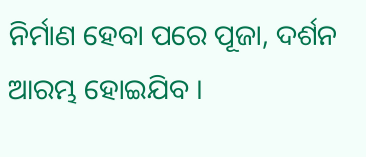ନିର୍ମାଣ ହେବା ପରେ ପୂଜା, ଦର୍ଶନ ଆରମ୍ଭ ହୋଇଯିବ ।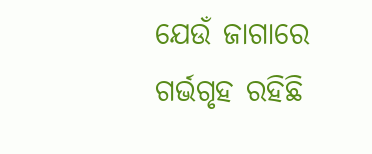ଯେଉଁ ଜାଗାରେ ଗର୍ଭଗୃହ ରହିଛି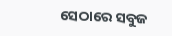ସେଠାରେ ସବୁଜ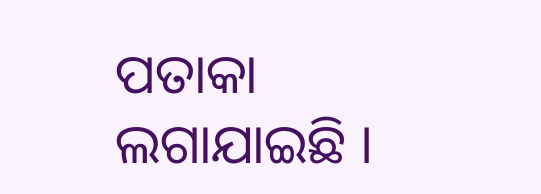ପତାକା ଲଗାଯାଇଛି ।